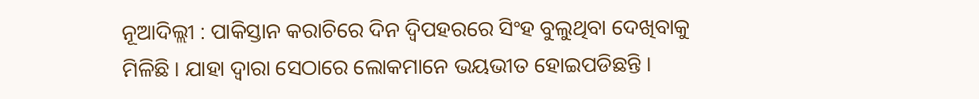ନୂଆଦିଲ୍ଲୀ : ପାକିସ୍ତାନ କରାଚିରେ ଦିନ ଦ୍ୱିପହରରେ ସିଂହ ବୁଲୁଥିବା ଦେଖିବାକୁ ମିଳିଛି । ଯାହା ଦ୍ୱାରା ସେଠାରେ ଲୋକମାନେ ଭୟଭୀତ ହୋଇପଡିଛନ୍ତି ।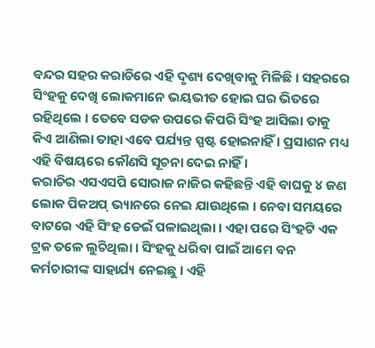ବନ୍ଦର ସହର କରାଚିରେ ଏହି ଦୃଶ୍ୟ ଦେଖିବାକୁ ମିଳିଛି । ସହରରେ ସିଂହକୁ ଦେଖି ଲୋକମାନେ ଭୟଭୀତ ହୋଇ ଘର ଭିତରେ ରହିଥିଲେ । ତେବେ ସଡକ ଉପରେ କିପରି ସିଂହ ଆସିଲା ତାକୁ କିଏ ଆଣିଲା ତାହା ଏବେ ପର୍ଯ୍ୟନ୍ତ ସ୍ପଷ୍ଟ ହୋଇନାହିଁ । ପ୍ରସାଶନ ମଧ୍ୟ ଏହି ବିଷୟରେ କୌଣସି ସୂଚନା ଦେଇ ନାହିଁ ।
କରାଚିର ଏସଏସପି ସୋରାଜ ନାଜିର କହିଛନ୍ତି ଏହି ବାଘକୁ ୪ ଜଣ ଲୋକ ପିକଅପ୍ ଭ୍ୟାନରେ ନେଇ ଯାଉଥିଲେ । ନେବା ସମୟରେ ବାଟରେ ଏହି ସିଂହ ଡେଇଁ ପଳାଇଥିଲା । ଏହା ପରେ ସିଂହଟି ଏକ ଟ୍ରକ ତଳେ ଲୁଚିଥିଲା । ସିଂହକୁ ଧରିବା ପାଇଁ ଆମେ ବନ କର୍ମଚାରୀଙ୍କ ସାହାର୍ଯ୍ୟ ନେଇଛୁ । ଏହି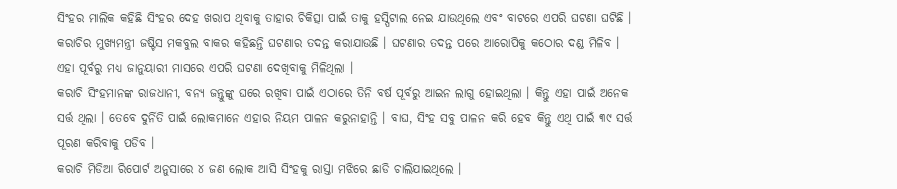ସିଂହର ମାଲିକ କହିଛି ସିଂହର ଦେହ ଖରାପ ଥିବାକୁ ତାହାର ଚିକିତ୍ସା ପାଇଁ ତାକୁ ହସ୍ପିଟାଲ ନେଇ ଯାଉଥିଲେ ଏବଂ ବାଟରେ ଏପରି ଘଟଣା ଘଟିଛି । କରାଚିର ମୁଖ୍ୟମନ୍ତ୍ରୀ ଜଷ୍ଟିସ ମକବୁଲ ବାକର କହିଛନ୍ତି ଘଟଣାର ତଦନ୍ତ କରାଯାଉଛି । ଘଟଣାର ତଦନ୍ତ ପରେ ଆରୋପିକୁ କଠୋର ଦଣ୍ଡ ମିଳିବ । ଏହା ପୂର୍ବରୁ ମଧ୍ୟ ଜାନୁୟାରୀ ମାସରେ ଏପରି ଘଟଣା ଦେଖିବାକୁ ମିଳିଥିଲା ।
କରାଚି ସିଂହମାନଙ୍କ ରାଜଧାନୀ, ବନ୍ୟ ଜନ୍ତୁଙ୍କୁ ଘରେ ରଖିବା ପାଇଁ ଏଠାରେ ତିନି ବର୍ଷ ପୂର୍ବରୁ ଆଇନ ଲାଗୁ ହୋଇଥିଲା । କିନ୍ତୁ ଏହା ପାଇଁ ଅନେକ ସର୍ତ୍ତ ଥିଲା । ତେବେ ଦୁର୍ନିତି ପାଇଁ ଲୋକମାନେ ଏହାର ନିୟମ ପାଳନ କରୁନାହାନ୍ତି । ବାଘ, ସିଂହ ସବୁ ପାଳନ କରି ହେବ କିନ୍ତୁ ଏଥି ପାଇଁ ୩୯ ସର୍ତ୍ତ ପୂରଣ କରିବାକୁ ପଡିବ ।
କରାଚି ମିଡିଆ ରିପୋର୍ଟ ଅନୁସାରେ ୪ ଜଣ ଲୋକ ଆସି ସିଂହକୁ ରାସ୍ତା ମଝିରେ ଛାଡି ଚାଲିଯାଇଥିଲେ ।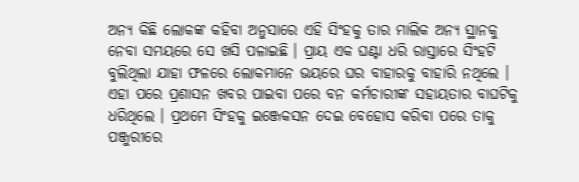ଅନ୍ୟ କିଛି ଲୋକଙ୍କ କହିବା ଅନୁସାରେ ଏହି ସିଂହକୁ ତାର ମାଲିକ ଅନ୍ୟ ସ୍ଥାନକୁ ନେବା ସମୟରେ ସେ ଖସି ପଳାଇଛି । ପ୍ରାୟ ଏକ ଘଣ୍ଟା ଧରି ରାସ୍ତାରେ ସିଂହଟି ବୁଲିଥିଲା ଯାହା ଫଳରେ ଲୋକମାନେ ଭୟରେ ଘର ବାହାରକୁ ବାହାରି ନଥିଲେ । ଏହା ପରେ ପ୍ରଶାସନ ଖବର ପାଇବା ପରେ ବନ କର୍ମଚାରୀଙ୍କ ସହାୟତାର ବାଘଟିକୁ ଧରିଥିଲେ । ପ୍ରଥମେ ସିଂହକୁ ଇଞ୍ଜେକସନ ଦେଇ ବେହୋସ କରିବା ପରେ ତାକୁ ପଞ୍ଜୁରୀରେ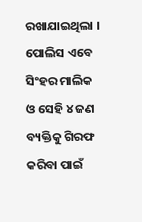ରଖାଯାଇଥିଲା । ପୋଲିସ ଏବେ ସିଂହର ମାଲିକ ଓ ସେହି ୪ ଜଣ ବ୍ୟକ୍ତିକୁ ଗିରଫ କରିବା ପାଇଁ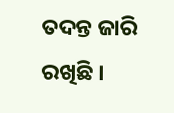ତଦନ୍ତ ଜାରି ରଖିଛି ।